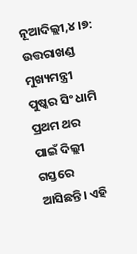ନୂଆଦିଲ୍ଲୀ,୪।୭: ଉତ୍ତରାଖଣ୍ଡ ମୁଖ୍ୟମନ୍ତ୍ରୀ ପୁଷ୍କର ସିଂ ଧାମି ପ୍ରଥମ ଥର ପାଇଁ ଦିଲ୍ଲୀ ଗସ୍ତରେ ଆସିଛନ୍ତି। ଏହି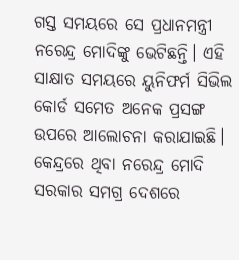ଗସ୍ତ ସମୟରେ ସେ ପ୍ରଧାନମନ୍ତ୍ରୀ ନରେନ୍ଦ୍ର ମୋଦିଙ୍କୁ ଭେଟିଛନ୍ତି। ଏହି ସାକ୍ଷାତ ସମୟରେ ୟୁନିଫର୍ମ ସିଭିଲ କୋର୍ଡ ସମେତ ଅନେକ ପ୍ରସଙ୍ଗ ଉପରେ ଆଲୋଚନା କରାଯାଇଛି। କେନ୍ଦ୍ରରେ ଥିବା ନରେନ୍ଦ୍ର ମୋଦି ସରକାର ସମଗ୍ର ଦେଶରେ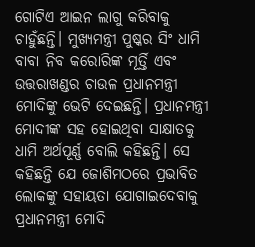ଗୋଟିଏ ଆଇନ ଲାଗୁ କରିବାକୁ ଚାହୁଁଛନ୍ତି। ମୁଖ୍ୟମନ୍ତ୍ରୀ ପୁଷ୍କର ସିଂ ଧାମି ବାବା ନିବ କରୋରିଙ୍କ ମୂର୍ତ୍ତି ଏବଂ ଉତ୍ତରାଖଣ୍ଡର ଚାଉଳ ପ୍ରଧାନମନ୍ତ୍ରୀ ମୋଦିଙ୍କୁ ଭେଟି ଦେଇଛନ୍ତି। ପ୍ରଧାନମନ୍ତ୍ରୀ ମୋଦୀଙ୍କ ସହ ହୋଇଥିବା ସାକ୍ଷାତକୁ ଧାମି ଅର୍ଥପୂର୍ଣ୍ଣ ବୋଲି କହିଛନ୍ତି। ସେ କହିଛନ୍ତି ଯେ ଜୋଶିମଠରେ ପ୍ରଭାବିତ ଲୋକଙ୍କୁ ସହାୟତା ଯୋଗାଇଦେବାକୁ ପ୍ରଧାନମନ୍ତ୍ରୀ ମୋଦି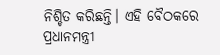ନିଶ୍ଚିତ କରିଛନ୍ତି। ଏହି ବୈଠକରେ ପ୍ରଧାନମନ୍ତ୍ରୀ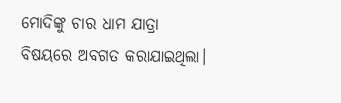ମୋଦିଙ୍କୁ ଚାର ଧାମ ଯାତ୍ରା ବିଷୟରେ ଅବଗତ କରାଯାଇଥିଲା।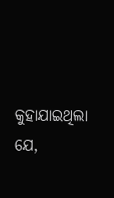କୁହାଯାଇଥିଲା ଯେ,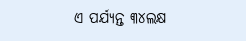ଏ ପର୍ଯ୍ୟନ୍ତ ୩୪ଲକ୍ଷ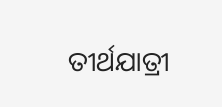ତୀର୍ଥଯାତ୍ରୀ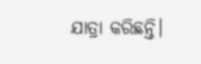ଯାତ୍ରା କରିଛନ୍ତି।